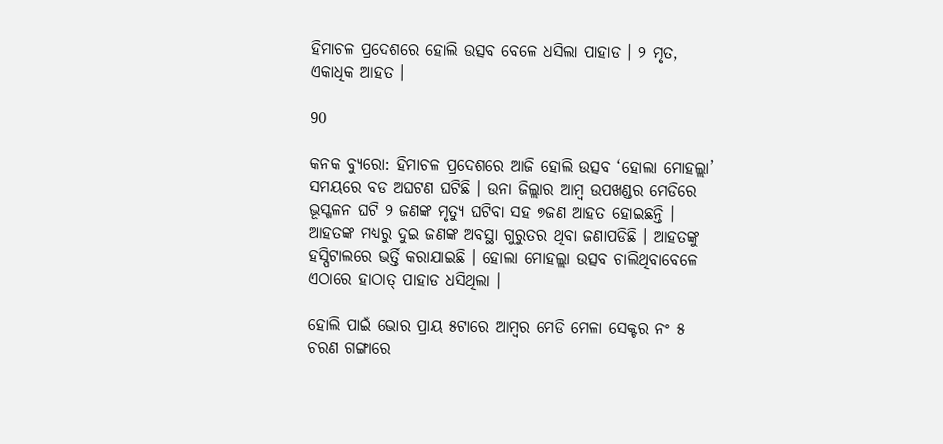ହିମାଚଳ ପ୍ରଦେଶରେ ହୋଲି ଉତ୍ସବ ବେଳେ ଧସିଲା ପାହାଡ । ୨ ମୃତ, ଏକାଧିକ ଆହତ ।

90

କନକ ବ୍ୟୁରୋ: ହିମାଚଳ ପ୍ରଦେଶରେ ଆଜି ହୋଲି ଉତ୍ସବ ‘ହୋଲା ମୋହଲ୍ଲା’ ସମୟରେ ବଡ ଅଘଟଣ ଘଟିଛି । ଉନା ଜିଲ୍ଲାର ଆମ୍ବ ଉପଖଣ୍ଡର ମେଡିରେ ଭୂସ୍ଖଳନ ଘଟି ୨ ଜଣଙ୍କ ମୃତ୍ୟୁ ଘଟିବା ସହ ୭ଜଣ ଆହତ ହୋଇଛନ୍ତି । ଆହତଙ୍କ ମଧ୍ୟରୁ ଦୁଇ ଜଣଙ୍କ ଅବସ୍ଥା ଗୁରୁତର ଥିବା ଜଣାପଡିଛି । ଆହତଙ୍କୁ ହସ୍ପିଟାଲରେ ଭର୍ତ୍ତି କରାଯାଇଛି । ହୋଲା ମୋହଲ୍ଲା ଉତ୍ସବ ଚାଲିଥିବାବେଳେ ଏଠାରେ ହାଠାତ୍ ପାହାଡ ଧସିଥିଲା ।

ହୋଲି ପାଇଁ ଭୋର ପ୍ରାୟ ୫ଟାରେ ଆମ୍ବର ମେଡି ମେଳା ସେକ୍ଟର ନଂ ୫ ଚରଣ ଗଙ୍ଗାରେ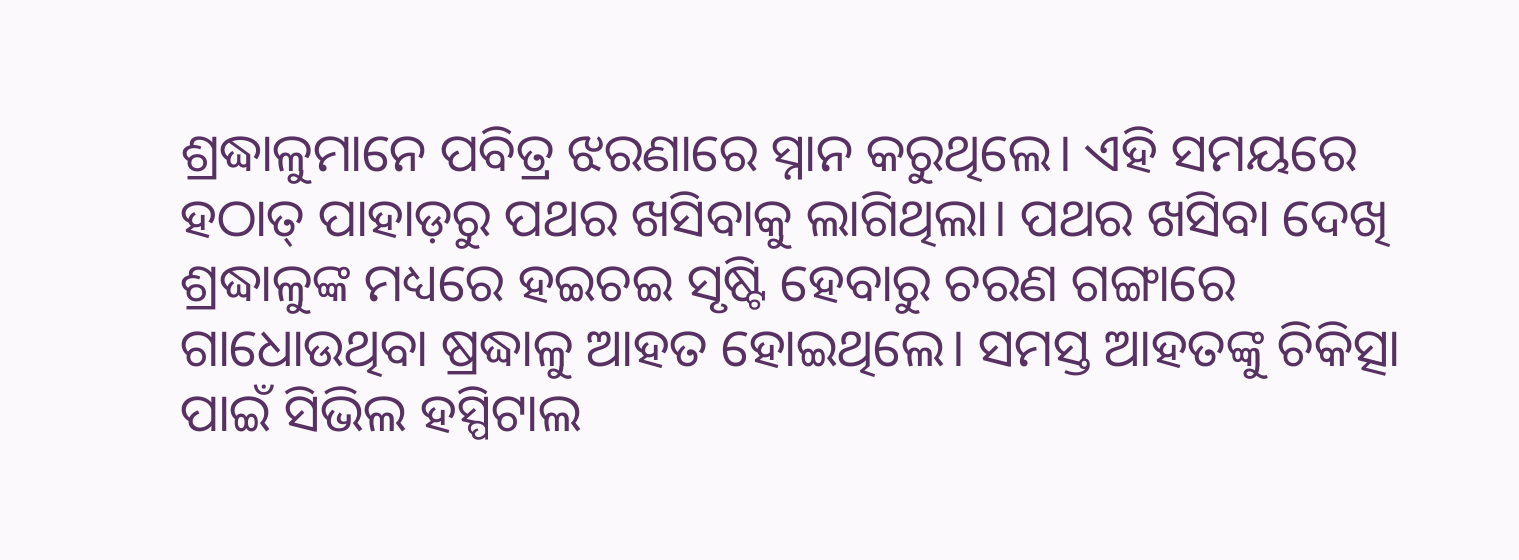ଶ୍ରଦ୍ଧାଳୁମାନେ ପବିତ୍ର ଝରଣାରେ ସ୍ନାନ କରୁଥିଲେ। ଏହି ସମୟରେ ହଠାତ୍ ପାହାଡ଼ରୁ ପଥର ଖସିବାକୁ ଲାଗିଥିଲା। ପଥର ଖସିବା ଦେଖି ଶ୍ରଦ୍ଧାଳୁଙ୍କ ମଧ୍ୟରେ ହଇଚଇ ସୃଷ୍ଟି ହେବାରୁ ଚରଣ ଗଙ୍ଗାରେ ଗାଧୋଉଥିବା ଷ୍ରଦ୍ଧାଳୁ ଆହତ ହୋଇଥିଲେ। ସମସ୍ତ ଆହତଙ୍କୁ ଚିକିତ୍ସା ପାଇଁ ସିଭିଲ ହସ୍ପିଟାଲ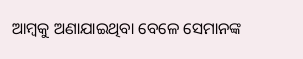ଆମ୍ବକୁ ଅଣାଯାଇଥିବା ବେଳେ ସେମାନଙ୍କ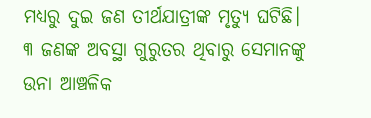ମଧ୍ୟରୁ ଦୁଇ ଜଣ ତୀର୍ଥଯାତ୍ରୀଙ୍କ ମୃତ୍ୟୁ ଘଟିଛି। ୩ ଜଣଙ୍କ ଅବସ୍ଥା ଗୁରୁତର ଥିବାରୁ ସେମାନଙ୍କୁ ଉନା ଆଞ୍ଚଳିକ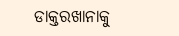ଡାକ୍ତରଖାନାକୁ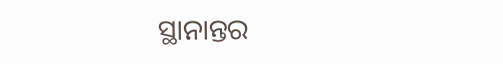ସ୍ଥାନାନ୍ତର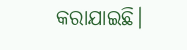କରାଯାଇଛି।